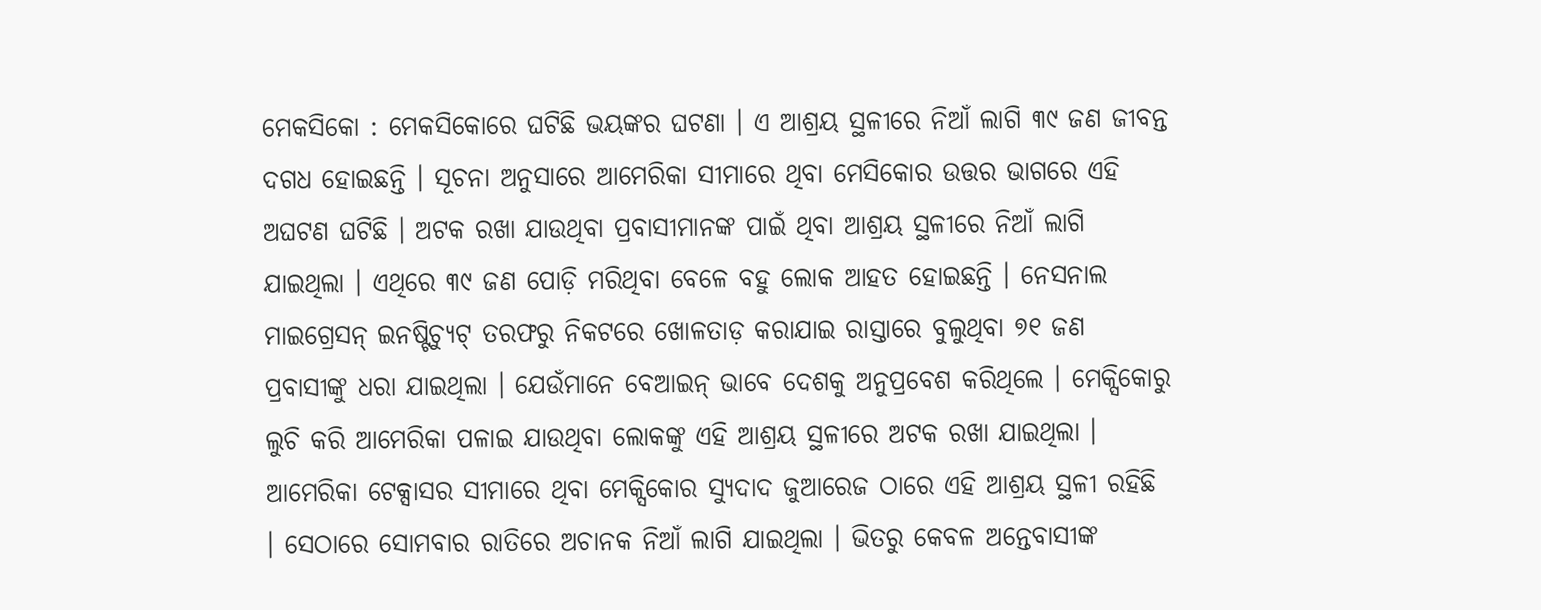ମେକସିକୋ : ମେକସିକୋରେ ଘଟିଛି ଭୟଙ୍କର ଘଟଣା । ଏ ଆଶ୍ରୟ ସ୍ଥଳୀରେ ନିଆଁ ଲାଗି ୩୯ ଜଣ ଜୀବନ୍ତ ଦଗଧ ହୋଇଛନ୍ତି । ସୂଚନା ଅନୁସାରେ ଆମେରିକା ସୀମାରେ ଥିବା ମେସିକୋର ଉତ୍ତର ଭାଗରେ ଏହି ଅଘଟଣ ଘଟିଛି । ଅଟକ ରଖା ଯାଉଥିବା ପ୍ରବାସୀମାନଙ୍କ ପାଇଁ ଥିବା ଆଶ୍ରୟ ସ୍ଥଳୀରେ ନିଆଁ ଲାଗି ଯାଇଥିଲା । ଏଥିରେ ୩୯ ଜଣ ପୋଡ଼ି ମରିଥିବା ବେଳେ ବହୁ ଲୋକ ଆହତ ହୋଇଛନ୍ତି । ନେସନାଲ ମାଇଗ୍ରେସନ୍ ଇନଷ୍ଟିଚ୍ୟୁଟ୍ ତରଫରୁ ନିକଟରେ ଖୋଳତାଡ଼ କରାଯାଇ ରାସ୍ତାରେ ବୁଲୁଥିବା ୭୧ ଜଣ ପ୍ରବାସୀଙ୍କୁ ଧରା ଯାଇଥିଲା । ଯେଉଁମାନେ ବେଆଇନ୍ ଭାବେ ଦେଶକୁ ଅନୁପ୍ରବେଶ କରିଥିଲେ । ମେକ୍ସିକୋରୁ ଲୁଚି କରି ଆମେରିକା ପଳାଇ ଯାଉଥିବା ଲୋକଙ୍କୁ ଏହି ଆଶ୍ରୟ ସ୍ଥଳୀରେ ଅଟକ ରଖା ଯାଇଥିଲା । ଆମେରିକା ଟେକ୍ସାସର ସୀମାରେ ଥିବା ମେକ୍ସିକୋର ସ୍ୟୁଦାଦ ଜୁଆରେଜ ଠାରେ ଏହି ଆଶ୍ରୟ ସ୍ଥଳୀ ରହିଛି । ସେଠାରେ ସୋମବାର ରାତିରେ ଅଚାନକ ନିଆଁ ଲାଗି ଯାଇଥିଲା । ଭିତରୁ କେବଳ ଅନ୍ତେବାସୀଙ୍କ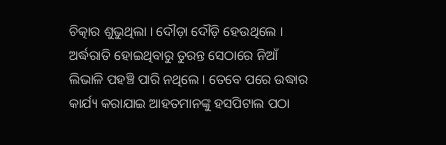ଚିତ୍କାର ଶୁଭୁଥିଲା । ଦୌଡ଼ା ଦୌଡ଼ି ହେଉଥିଲେ । ଅର୍ଦ୍ଧରାତି ହୋଇଥିବାରୁ ତୁରନ୍ତ ସେଠାରେ ନିଆଁ ଲିଭାଳି ପହଞ୍ଚି ପାରି ନଥିଲେ । ତେବେ ପରେ ଉଦ୍ଧାର କାର୍ଯ୍ୟ କରାଯାଇ ଆହତମାନଙ୍କୁ ହସପିଟାଲ ପଠା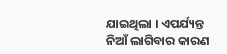ଯାଇଥିଲା । ଏପର୍ଯ୍ୟନ୍ତ ନିଆଁ ଲାଗିବାର କାରଣ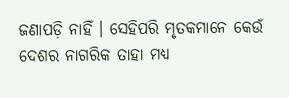ଜଣାପଡ଼ି ନାହିଁ । ସେହିପରି ମୃତକମାନେ କେଉଁ ଦେଶର ନାଗରିକ ତାହା ମଧ୍ୟ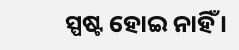ସ୍ପଷ୍ଟ ହୋଇ ନାହିଁ ।